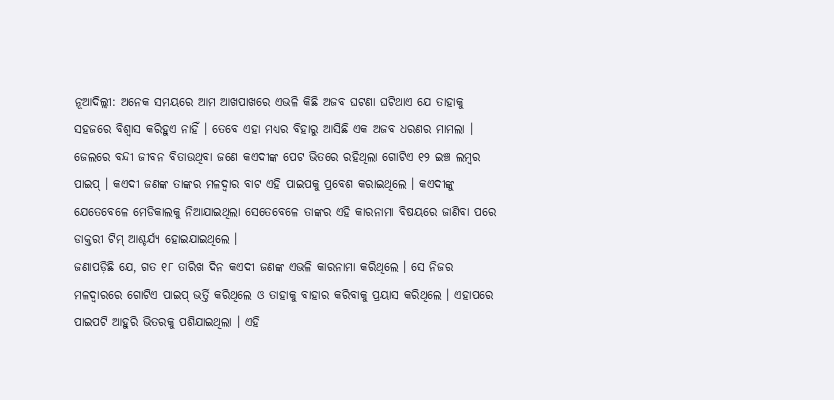ନୂଆଦିଲ୍ଲୀ: ଅନେକ ସମୟରେ ଆମ ଆଖପାଖରେ ଏଭଳି କିଛି ଅଜବ ଘଟଣା ଘଟିଥାଏ ଯେ ତାହାକୁ ସହଜରେ ବିଶ୍ୱାସ କରିହୁଏ ନାହିଁ । ତେବେ ଏହା ମଧ୍ୟର ବିହାରୁ ଆସିଛି ଏକ ଅଜବ ଧରଣର ମାମଲା । ଜେଲରେ ବନ୍ଦୀ ଜୀବନ ବିତାଉଥିବା ଜଣେ କଏଦୀଙ୍କ ପେଟ ଭିତରେ ରହିଥିଲା ଗୋଟିଏ ୧୨ ଇଞ୍ଚ ଲମ୍ବର ପାଇପ୍ । କଏଦୀ ଜଣଙ୍କ ତାଙ୍କର ମଳଦ୍ୱାର ବାଟ ଏହି ପାଇପକୁ ପ୍ରବେଶ କରାଇଥିଲେ । କଏଦୀଙ୍କୁ ଯେତେବେଳେ ମେଡିକାଲକୁ ନିଆଯାଇଥିଲା ସେତେବେଳେ ତାଙ୍କର ଏହି କାରନାମା ବିଷୟରେ ଜାଣିବା ପରେ ଡାକ୍ତରୀ ଟିମ୍ ଆଶ୍ଚର୍ଯ୍ୟ ହୋଇଯାଇଥିଲେ ।
ଜଣାପଡ଼ିଛି ଯେ, ଗତ ୧୮ ତାରିଖ ଦିନ କଏଦୀ ଜଣଙ୍କ ଏଭଳି କାରନାମା କରିଥିଲେ । ସେ ନିଜର ମଳଦ୍ୱାରରେ ଗୋଟିଏ ପାଇପ୍ ଭର୍ତ୍ତି କରିଥିଲେ ଓ ତାହାକୁ ବାହାର କରିବାକୁ ପ୍ରୟାସ କରିଥିଲେ । ଏହାପରେ ପାଇପଟି ଆହୁରି ଭିତରକୁ ପଶିଯାଇଥିଲା । ଏହି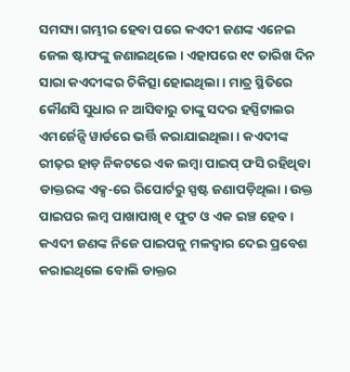ସମସ୍ୟା ଗମ୍ଭୀର ହେବା ପରେ କଏଦୀ ଜଣଙ୍କ ଏନେଇ ଜେଲ ଷ୍ଟାଫଙ୍କୁ ଜଣାଇଥିଲେ । ଏହାପରେ ୧୯ ତାରିଖ ଦିନ ସାରା କଏଦୀଙ୍କର ଚିକିତ୍ସା ହୋଇଥିଲା । ମାତ୍ର ସ୍ଥିତିରେ କୌଣସି ସୁଧାର ନ ଆସିବାରୁ ତାଙ୍କୁ ସଦର ହସ୍ପିଟାଲର ଏମର୍ଜେନ୍ସି ୱାର୍ଡରେ ଭର୍ତ୍ତି କରାଯାଇଥିଲା । କଏଦୀଙ୍କ ରୀଢ଼ର ହାଡ଼ ନିକଟରେ ଏକ ଲମ୍ବା ପାଇପ୍ ଫସି ରହିଥିବା ଡାକ୍ତରଙ୍କ ଏକ୍ସ-ରେ ରିପୋର୍ଟରୁ ସ୍ପଷ୍ଟ ଜଣାପଡ଼ିଥିଲା । ଉକ୍ତ ପାଇପର ଲମ୍ବ ପାଖାପାଖି ୧ ଫୁଟ ଓ ଏକ ଇଞ୍ଚ ହେବ ।
କଏଦୀ ଜଣଙ୍କ ନିଜେ ପାଇପକୁ ମଳଦ୍ୱାର ଦେଇ ପ୍ରବେଶ କରାଇଥିଲେ ବୋଲି ଡାକ୍ତର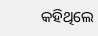କହିଥିଲେ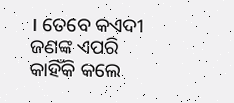। ତେବେ କଏଦୀ ଜଣଙ୍କ ଏପରି କାହିଁକି କଲେ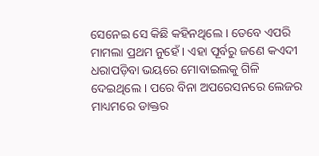ସେନେଇ ସେ କିଛି କହିନଥିଲେ । ତେବେ ଏପରି ମାମଲା ପ୍ରଥମ ନୁହେଁ । ଏହା ପୂର୍ବରୁ ଜଣେ କଏଦୀ ଧରାପଡ଼ିବା ଭୟରେ ମୋବାଇଲକୁ ଗିଳି ଦେଇଥିଲେ । ପରେ ବିନା ଅପରେସନରେ ଲେଜର ମାଧ୍ୟମରେ ଡାକ୍ତର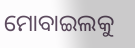ମୋବାଇଲକୁ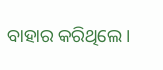ବାହାର କରିଥିଲେ ।